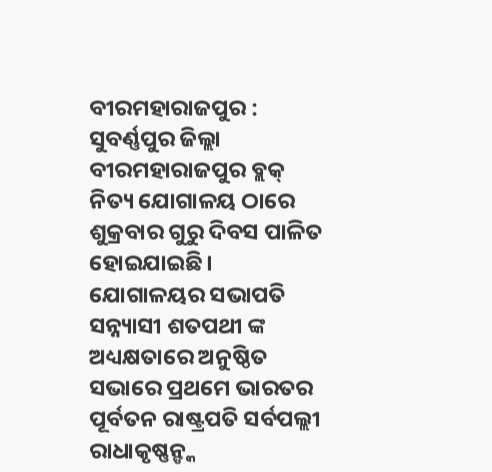ବୀରମହାରାଜପୁର :
ସୁବର୍ଣ୍ଣପୁର ଜିଲ୍ଲା ବୀରମହାରାଜପୁର ବ୍ଲକ୍ ନିତ୍ୟ ଯୋଗାଳୟ ଠାରେ ଶୁକ୍ରବାର ଗୁରୁ ଦିବସ ପାଳିତ ହୋଇଯାଇଛି। ଯୋଗାଳୟର ସଭାପତି ସନ୍ନ୍ୟାସୀ ଶତପଥୀ ଙ୍କ ଅଧ୍ୟକ୍ଷତାରେ ଅନୁଷ୍ଠିତ ସଭାରେ ପ୍ରଥମେ ଭାରତର ପୂର୍ବତନ ରାଷ୍ଟ୍ରପତି ସର୍ବପଲ୍ଲୀ ରାଧାକୃଷ୍ଣନ୍ଙ୍କ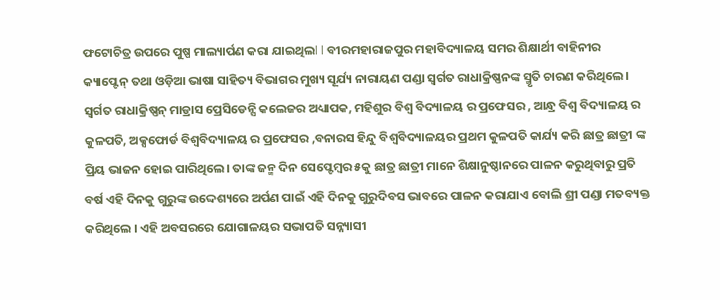ଫଟୋଚିତ୍ର ଉପରେ ପୁଷ୍ପ ମାଲ୍ୟାର୍ପଣ କରା ଯାଇଥିଲl l ବୀରମହାରାଜପୁର ମହାବିଦ୍ୟାଳୟ ସମର ଶିକ୍ଷାର୍ଥୀ ବାହିନୀର କ୍ୟାପ୍ଟେନ୍ ତଥା ଓଡ଼ିଆ ଭାଷା ସାହିତ୍ୟ ବିଭାଗର ମୁଖ୍ୟ ସୂର୍ଯ୍ୟ ନାରାୟଣ ପଣ୍ଡା ସ୍ବର୍ଗତ ରାଧାକ୍ରିଷ୍ଣନଙ୍କ ସ୍ମୃତି ଚାରଣ କରିଥିଲେ । ସ୍ବର୍ଗତ ରାଧାକ୍ରିଷ୍ଣନ୍ ମାଡ୍ରାସ ପ୍ରେସିଡେନ୍ସି କଲେଜର ଅଧ୍ୟାପକ, ମହିଶୁର ବିଶ୍ବ ବିଦ୍ୟାଳୟ ର ପ୍ରଫେସର , ଆନ୍ଧ୍ର ବିଶ୍ବ ବିଦ୍ୟାଳୟ ର କୁଳପତି, ଅକ୍ସଫୋର୍ଡ ବିଶ୍ବବିଦ୍ୟାଳୟ ର ପ୍ରଫେସର ,ବନାରସ ହିନ୍ଦୁ ବିଶ୍ବବିଦ୍ୟାଳୟର ପ୍ରଥମ କୁଳପତି କାର୍ଯ୍ୟ କରି ଛାତ୍ର ଛାତ୍ରୀ ଙ୍କ ପ୍ରିୟ ଭାଜନ ହୋଇ ପାରିଥିଲେ। ତାଙ୍କ ଜନ୍ମ ଦିନ ସେପ୍ଟେମ୍ବର ୫କୁ ଛାତ୍ର ଛାତ୍ରୀ ମାନେ ଶିକ୍ଷାନୁଷ୍ଠାନରେ ପାଳନ କରୁଥିବାରୁ ପ୍ରତି ବର୍ଷ ଏହି ଦିନକୁ ଗୁରୁଙ୍କ ଉଦ୍ଦେଶ୍ୟରେ ଅର୍ପଣ ପାଇଁ ଏହି ଦିନକୁ ଗୁରୁଦିବସ ଭାବରେ ପାଳନ କରାଯାଏ ବୋଲି ଶ୍ରୀ ପଣ୍ଡା ମତବ୍ୟକ୍ତ କରିଥିଲେ । ଏହି ଅବସରରେ ଯୋଗାଳୟର ସଭାପତି ସନ୍ନ୍ୟାସୀ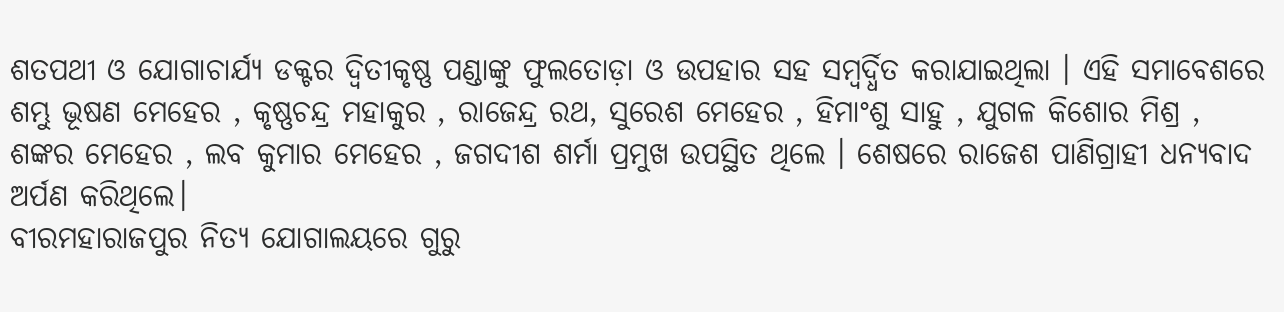ଶତପଥୀ ଓ ଯୋଗାଚାର୍ଯ୍ୟ ଡକ୍ଟର ଦ୍ବିତୀକୃଷ୍ଣ ପଣ୍ଡାଙ୍କୁ ଫୁଲତୋଡ଼ା ଓ ଉପହାର ସହ ସମ୍ବର୍ଦ୍ଧିତ କରାଯାଇଥିଲା । ଏହି ସମାବେଶରେ ଶମ୍ଭୁ ଭୂଷଣ ମେହେର , କୃଷ୍ଣଚନ୍ଦ୍ର ମହାକୁର , ରାଜେନ୍ଦ୍ର ରଥ, ସୁରେଶ ମେହେର , ହିମାଂଶୁ ସାହୁ , ଯୁଗଳ କିଶୋର ମିଶ୍ର , ଶଙ୍କର ମେହେର , ଲବ କୁମାର ମେହେର , ଜଗଦୀଶ ଶର୍ମା ପ୍ରମୁଖ ଉପସ୍ଥିତ ଥିଲେ । ଶେଷରେ ରାଜେଶ ପାଣିଗ୍ରାହୀ ଧନ୍ୟବାଦ ଅର୍ପଣ କରିଥିଲେ।
ବୀରମହାରାଜପୁର ନିତ୍ୟ ଯୋଗାଲୟରେ ଗୁରୁ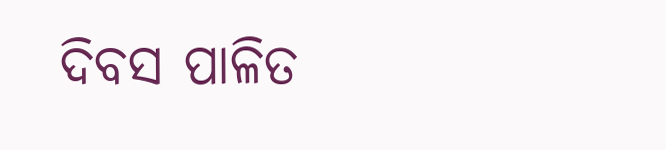ଦିବସ ପାଳିତ